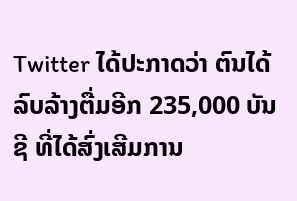Twitter ໄດ້ປະກາດວ່າ ຕົນໄດ້ລົບລ້າງຕື່ມອີກ 235,000 ບັນຊີ ທີ່ໄດ້ສົ່ງເສີມການ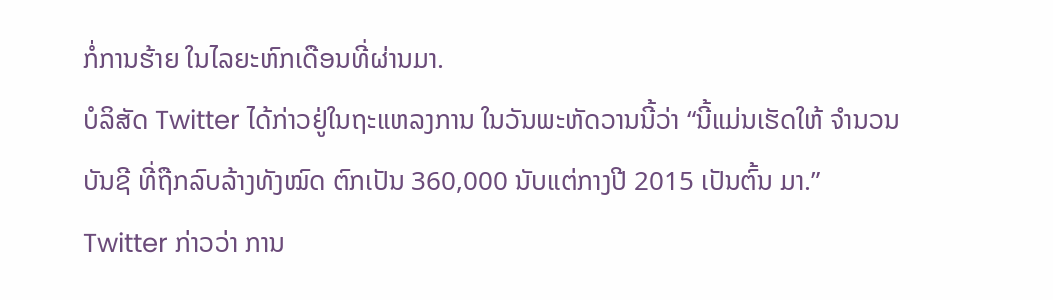ກໍ່ການຮ້າຍ ໃນໄລຍະຫົກເດືອນທີ່ຜ່ານມາ.
ບໍລິສັດ Twitter ໄດ້ກ່າວຢູ່ໃນຖະແຫລງການ ໃນວັນພະຫັດວານນີ້ວ່າ “ນີ້ແມ່ນເຮັດໃຫ້ ຈຳນວນບັນຊີ ທີ່ຖືກລົບລ້າງທັງໝົດ ຕົກເປັນ 360,000 ນັບແຕ່ກາງປີ 2015 ເປັນຕົ້ນ ມາ.”
Twitter ກ່າວວ່າ ການ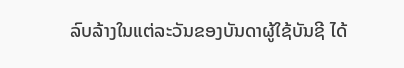ລົບລ້າງໃນແຕ່ລະວັນຂອງບັນດາຜູ້ໃຊ້ບັນຊີ ໄດ້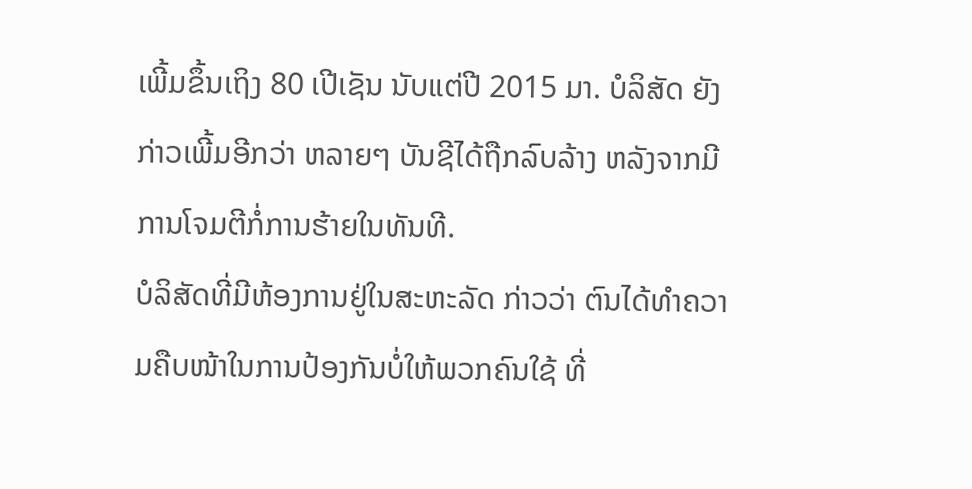ເພີ້ມຂຶ້ນເຖິງ 80 ເປີເຊັນ ນັບແຕ່ປີ 2015 ມາ. ບໍລິສັດ ຍັງກ່າວເພີ້ມອີກວ່າ ຫລາຍໆ ບັນຊີໄດ້ຖືກລົບລ້າງ ຫລັງຈາກມີການໂຈມຕີກໍ່ການຮ້າຍໃນທັນທີ.
ບໍລິສັດທີ່ມີຫ້ອງການຢູ່ໃນສະຫະລັດ ກ່າວວ່າ ຕົນໄດ້ທຳຄວາມຄືບໜ້າໃນການປ້ອງກັນບໍ່ໃຫ້ພວກຄົນໃຊ້ ທີ່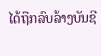ໄດ້ຖືກລົບລ້າງບັນຊີ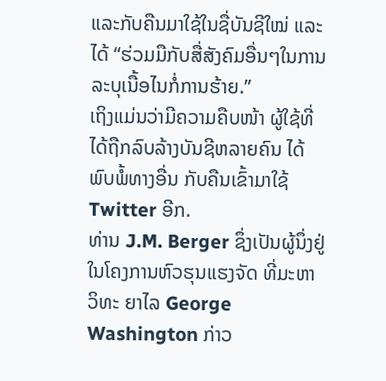ແລະກັບຄືນມາໃຊ້ໃນຊື່ບັນຊີໃໝ່ ແລະໄດ້ “ຮ່ວມມືກັບສື່ສັງຄົມອື່ນໆໃນການລະບຸເນື້ອໄນກໍ່ການຮ້າຍ.”
ເຖິງແມ່ນວ່າມີຄວາມຄືບໜ້າ ຜູ້ໃຊ້ທີ່ໄດ້ຖືກລົບລ້າງບັນຊີຫລາຍຄົນ ໄດ້ພົບພໍ້ທາງອື່ນ ກັບຄືນເຂົ້າມາໃຊ້ Twitter ອີກ.
ທ່ານ J.M. Berger ຊຶ່ງເປັນຜູ້ນຶ່ງຢູ່ໃນໂຄງການຫົວຮຸນແຮງຈັດ ທີ່ມະຫາວິທະ ຍາໄລ George Washington ກ່າວ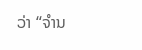ວ່າ “ຈຳນ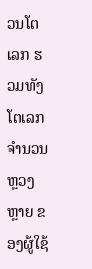ວນໂຕເລກ ຮວມທັງໂຕເລກຈຳນວນຫຼວງຫຼາຍ ຂອງຜູ້ໃຊ້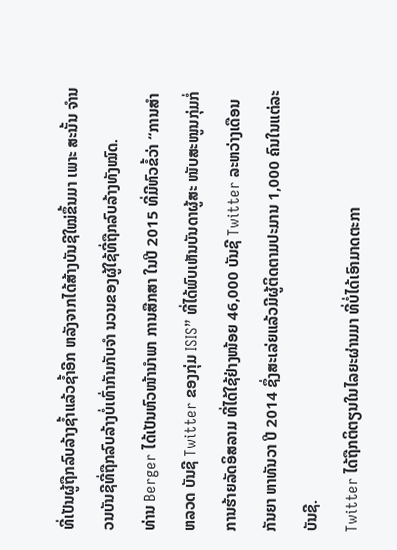ທີ່ເປັນຜູ້ຖືກລົບລ້າງຊໍ້າແລ້ວຊໍ້າອີກ ຫລັງຈາກໄດ້ສ້າງບັນຊີໃໝ່ຂຶ້ນມາ ເພາະ ສະນັ້ນ ຈຳນວນບັນຊີທີ່ຖືກລົບລ້າງບໍ່ເທົ່າກັນກັບຈຳ ນວນຂອງຜູ້ໃຊ້ທີ່ຖືກລົບລ້າງທັງໝົດ.
ທ່ານ Berger ໄດ້ເປັນຫົວໜ້ານຳພາ ການສືກສາ ໃນປີ 2015 ທີ່ມີຫົວຂໍ້ວ່າ “ການສຳ ຫລວດ ບັນຊີ Twitter ຂອງກຸ່ມ ISIS” ທີ່ໄດ້ພົບເຫັນບັນດາຜູ້ສະ ໜັບສະໜູນກຸ່ມກໍ່ການຮ້າຍລັດອິສລາມ ທີ່ໄດ້ໃຊ້ຢ່າງໜ້ອຍ 46,000 ບັນຊີ Twitter ລະຫວ່າງເດືອນກັນຍາ ຫາທັນວາ ປີ 2014 ຊຶ່ງສະເລ່ຍແລ້ວມີຜູ້ຕິດຕາມປະມານ 1,000 ຄົນໃນແຕ່ລະບັນຊີ.
Twitter ໄດ້ຖືກຕິຕຽນໃນໄລຍະຜ່ານມາ ທີ່ບໍ່ໄດ້ເອົາມາດຕະກາ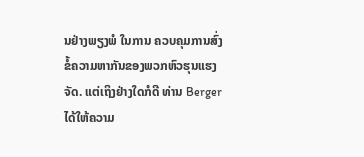ນຢ່າງພຽງພໍ ໃນການ ຄວບຄຸມການສົ່ງຂໍ້ຄວາມຫາກັນຂອງພວກຫົວຮຸນແຮງຈັດ. ແຕ່ເຖິງຢ່າງໃດກໍດີ ທ່ານ Berger ໄດ້ໃຫ້ຄວາມ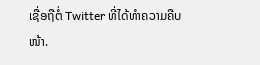ເຊື່ອຖືຕໍ່ Twitter ທີ່ໄດ້ທຳຄວາມຄືບໜ້າ.